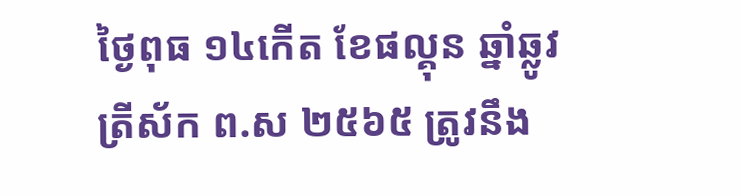ថ្ងៃពុធ ១៤កេីត ខែផល្គុន ឆ្នាំឆ្លូវ ត្រីស័ក ព.ស ២៥៦៥ ត្រូវនឹង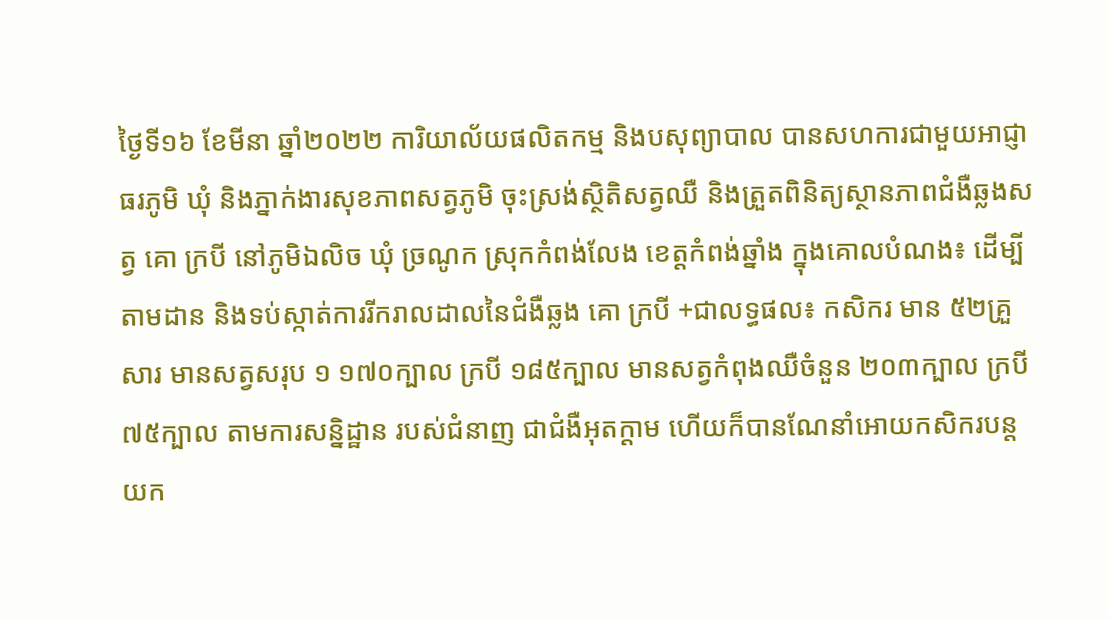ថ្ងៃទី១៦ ខែមីនា ឆ្នាំ២០២២ ការិយាល័យផលិតកម្ម និងបសុព្យាបាល បានសហការជាមួយអាជ្ញាធរភូមិ ឃុំ និងភ្នាក់ងារសុខភាពសត្វភូមិ ចុះស្រង់ស្ថិតិសត្វឈឺ និងត្រួតពិនិត្យស្ថានភាពជំងឺឆ្លងសត្វ គោ ក្របី នៅភូមិឯលិច ឃុំ ច្រណូក ស្រុកកំពង់លែង ខេត្តកំពង់ឆ្នាំង ក្នុងគោលបំណង៖ ដើម្បីតាមដាន និងទប់ស្កាត់ការរីករាលដាលនៃជំងឺឆ្លង គោ ក្របី +ជាលទ្ធផល៖ កសិករ មាន ៥២គ្រួសារ មានសត្វសរុប ១ ១៧០ក្បាល ក្របី ១៨៥ក្បាល មានសត្វកំពុងឈឺចំនួន ២០៣ក្បាល ក្របី ៧៥ក្បាល តាមការសន្និដ្ឋាន របស់ជំនាញ ជាជំងឺអុតក្ដាម ហេីយក៏បានណែនាំអោយកសិករបន្តយក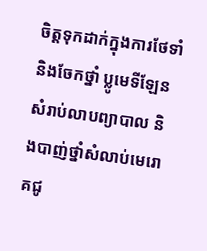ចិត្តទុកដាក់ក្នុងការថែទាំ និងចែកថ្នាំ ប្លូមេទីឡែនសំរាប់លាបព្យាបាល និងបាញ់ថ្នាំសំលាប់មេរោគជូ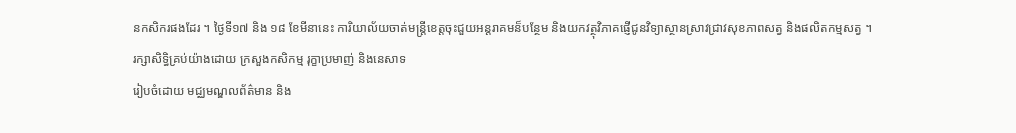នកសិករផងដែរ ។ ថ្ងៃទី១៧ និង ១៨ ខែមីនានេះ ការិយាល័យចាត់មន្រ្តីខេត្តចុះជួយអន្តរាគមន៏បន្ថែម និងយកវត្ថុវិភាគផ្ញើជូនវិទ្យាស្ថានស្រាវជ្រាវសុខភាពសត្វ និងផលិតកម្មសត្វ ។
រក្សាសិទិ្ធគ្រប់យ៉ាងដោយ ក្រសួងកសិកម្ម រុក្ខាប្រមាញ់ និងនេសាទ
រៀបចំដោយ មជ្ឈមណ្ឌលព័ត៌មាន និង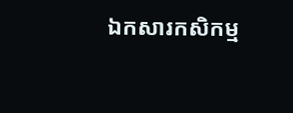ឯកសារកសិកម្ម